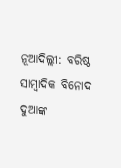ନୂଆଦିଲ୍ଲୀ: ବରିଷ୍ଠ ସାମ୍ବାଦିକ ବିନୋଦ ଦୁଆଙ୍କ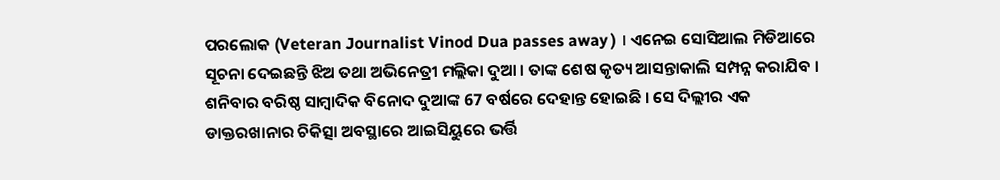ପରଲୋକ (Veteran Journalist Vinod Dua passes away ) । ଏନେଇ ସୋସିଆଲ ମିଡିଆରେ ସୂଚନା ଦେଇଛନ୍ତି ଝିଅ ତଥା ଅଭିନେତ୍ରୀ ମଲ୍ଲିକା ଦୁଆ । ତାଙ୍କ ଶେଷ କୃତ୍ୟ ଆସନ୍ତାକାଲି ସମ୍ପନ୍ନ କରାଯିବ ।
ଶନିବାର ବରିଷ୍ଠ ସାମ୍ବାଦିକ ବିନୋଦ ଦୁଆଙ୍କ 67 ବର୍ଷରେ ଦେହାନ୍ତ ହୋଇଛି । ସେ ଦିଲ୍ଲୀର ଏକ ଡାକ୍ତରଖାନାର ଚିକିତ୍ସା ଅବସ୍ଥାରେ ଆଇସିୟୁରେ ଭର୍ତ୍ତି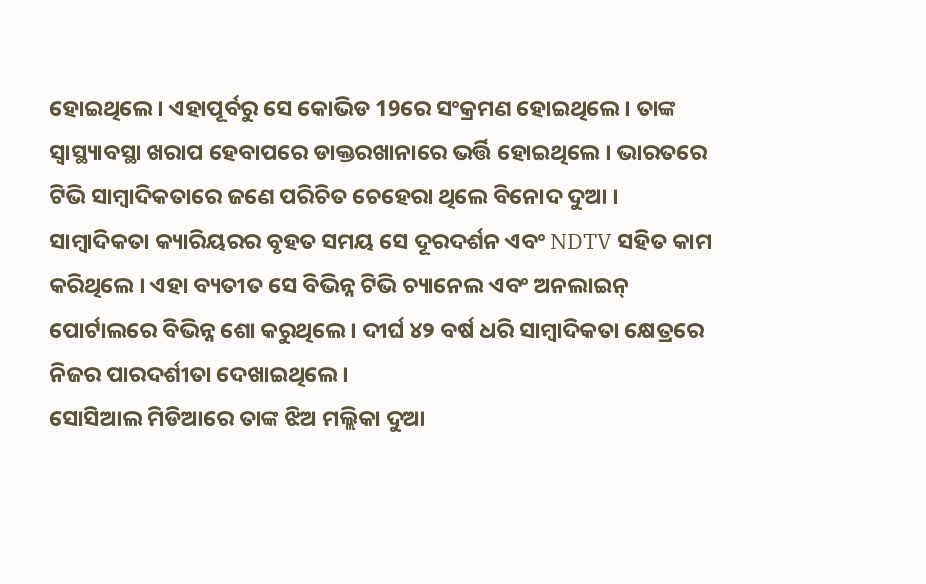ହୋଇଥିଲେ। ଏହାପୂର୍ବରୁ ସେ କୋଭିଡ 19ରେ ସଂକ୍ରମଣ ହୋଇଥିଲେ । ତାଙ୍କ ସ୍ବାସ୍ଥ୍ୟାବସ୍ଥା ଖରାପ ହେବାପରେ ଡାକ୍ତରଖାନାରେ ଭର୍ତ୍ତି ହୋଇଥିଲେ । ଭାରତରେ ଟିଭି ସାମ୍ବାଦିକତାରେ ଜଣେ ପରିଚିତ ଚେହେରା ଥିଲେ ବିନୋଦ ଦୁଆ ।
ସାମ୍ବାଦିକତା କ୍ୟାରିୟରର ବୃହତ ସମୟ ସେ ଦୂରଦର୍ଶନ ଏବଂ NDTV ସହିତ କାମ କରିଥିଲେ । ଏହା ବ୍ୟତୀତ ସେ ବିଭିନ୍ନ ଟିଭି ଚ୍ୟାନେଲ ଏବଂ ଅନଲାଇନ୍ ପୋର୍ଟାଲରେ ବିଭିନ୍ନ ଶୋ କରୁଥିଲେ । ଦୀର୍ଘ ୪୨ ବର୍ଷ ଧରି ସାମ୍ବାଦିକତା କ୍ଷେତ୍ରରେ ନିଜର ପାରଦର୍ଶୀତା ଦେଖାଇଥିଲେ ।
ସୋସିଆଲ ମିଡିଆରେ ତାଙ୍କ ଝିଅ ମଲ୍ଲିକା ଦୁଆ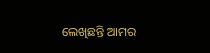ଲେଖିଛନ୍ତି ଆମର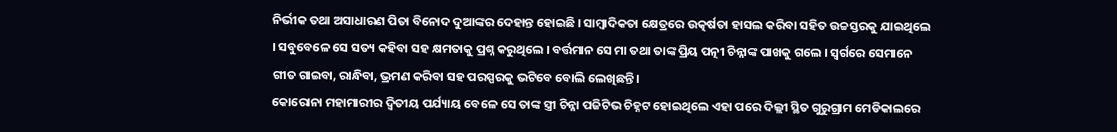ନିର୍ଭୀକ ତଥା ଅସାଧାରଣ ପିତା ବିନୋଦ ଦୁଆଙ୍କର ଦେହାନ୍ତ ହୋଇଛି । ସାମ୍ବାଦିକତା କ୍ଷେତ୍ରରେ ଉତ୍କର୍ଷତା ହାସଲ କରିବା ସହିତ ଉଚ୍ଚସ୍ତରକୁ ଯାଇଥିଲେ । ସବୁବେଳେ ସେ ସତ୍ୟ କହିବା ସହ କ୍ଷମତାକୁ ପ୍ରଶ୍ନ କରୁଥିଲେ । ବର୍ତ୍ତମାନ ସେ ମା ତଥା ତାଙ୍କ ପ୍ରିୟ ପତ୍ନୀ ଚିନ୍ନାଙ୍କ ପାଖକୁ ଗଲେ । ସ୍ବର୍ଗରେ ସେମାନେ ଗୀତ ଗାଇବା, ରାନ୍ଧିବା, ଭ୍ରମଣ କରିବା ସହ ପରସ୍ପରକୁ ଭଟିବେ ବୋଲି ଲେଖିଛନ୍ତି ।
କୋରୋନା ମହାମାରୀର ଦ୍ବିତୀୟ ପର୍ଯ୍ୟାୟ ବେଳେ ସେ ତାଙ୍କ ସ୍ତ୍ରୀ ଚିନ୍ନା ପଜିଟିଭ ଚିହ୍ନଟ ହୋଇଥିଲେ ଏହା ପରେ ଦିଲ୍ଲୀ ସ୍ଥିତ ଗୁରୁଗ୍ରାମ ମେଡିକାଲରେ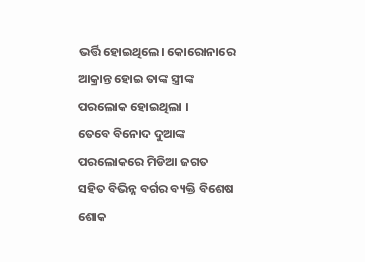ଭର୍ତ୍ତି ହୋଇଥିଲେ। କୋରୋନାରେ ଆକ୍ରାନ୍ତ ହୋଇ ତାଙ୍କ ସ୍ତ୍ରୀଙ୍କ ପରଲୋକ ହୋଇଥିଲା ।
ତେବେ ବିନୋଦ ଦୁଆଙ୍କ ପରଲୋକରେ ମିଡିଆ ଜଗତ ସହିତ ବିଭିନ୍ନ ବର୍ଗର ବ୍ୟକ୍ତି ବିଶେଷ ଶୋକ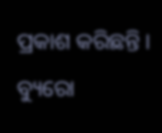ପ୍ରକାଶ କରିଛନ୍ତି ।
ବ୍ୟୁରୋ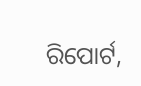ରିପୋର୍ଟ,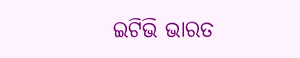ଇଟିଭି ଭାରତ